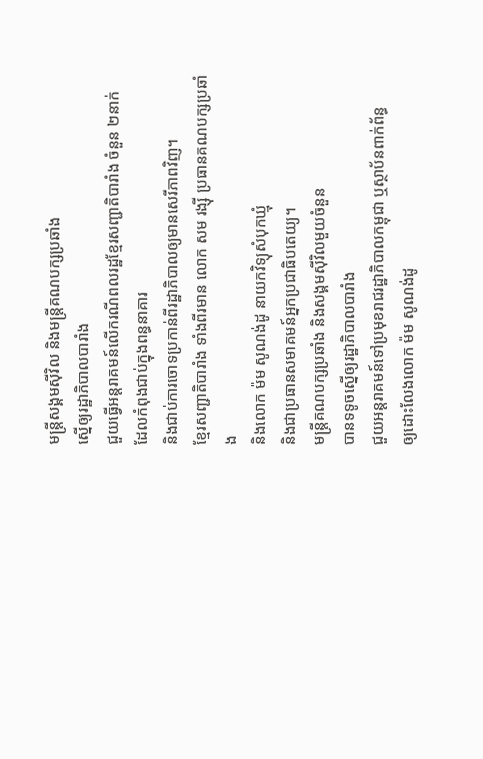មន្ត្រីសង្គមស៊ីវិល និងមន្ត្រីគណបក្សប្រឆាំង
ស្នើឲ្យរដ្ឋាភិបាលបារាំង
ជួយធ្វើអន្តរាគមន៍លើករណីពលរដ្ឋខ្មែរសញ្ជាតិបារាំង ចំនួន ២នាក់
ដែលកំពុងជាប់ក្នុងពន្ធនាគារ
និងជាប់ការចោទប្រកាន់ពីរដ្ឋាភិបាលឲ្យមានសេរីភាពវិញ។
ខ្មែរសញ្ជាតិបារាំង ទាំងពីរមាន លោក សម រង្ស៊ី ប្រធានគណបក្សប្រឆាំង
និងលោក ម៉ម សូណង់ដូ នាយកវិទ្យុសំបុកឃ្មុំ
និងជាប្រធានសមាគមន៍អ្នកប្រជាធិបតេយ្យ។
មន្ត្រីគណបក្សប្រឆាំង និងសង្គមស៊ីវិលមួយចំនួន
បានទទូចស្នើឲ្យរដ្ឋាភិបាលបារាំង
ជួយអន្តរាគមន៍ទៅប្រមុខរាជរដ្ឋាភិបាលកម្ពុជា ឬស្ថាប័នពាក់ព័ន្ធ
ឲ្យដោះលែងលោក ម៉ម សូណង់ដូ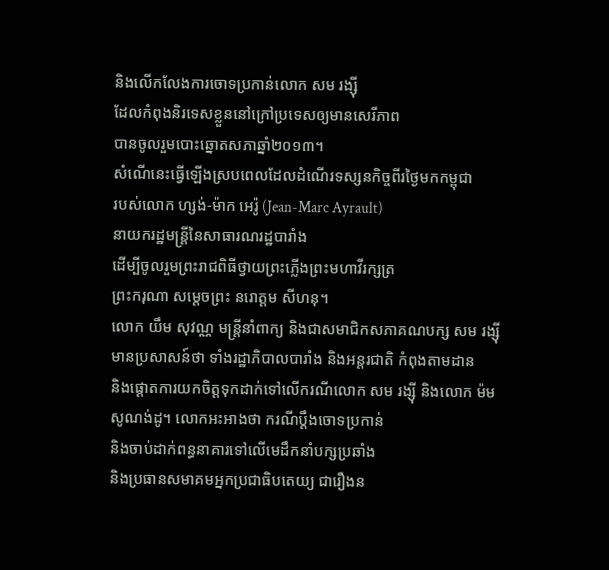និងលើកលែងការចោទប្រកាន់លោក សម រង្ស៊ី
ដែលកំពុងនិរទេសខ្លួននៅក្រៅប្រទេសឲ្យមានសេរីភាព
បានចូលរួមបោះឆ្នោតសភាឆ្នាំ២០១៣។
សំណើនេះធ្វើឡើងស្របពេលដែលដំណើរទស្សនកិច្ចពីរថ្ងៃមកកម្ពុជា
របស់លោក ហ្សង់-ម៉ាក អេរ៉ូ (Jean-Marc Ayrault)
នាយករដ្ឋមន្ត្រីនៃសាធារណរដ្ឋបារាំង
ដើម្បីចូលរួមព្រះរាជពិធីថ្វាយព្រះភ្លើងព្រះមហាវីរក្សត្រ
ព្រះករុណា សម្ដេចព្រះ នរោត្តម សីហនុ។
លោក យឹម សុវណ្ណ មន្ត្រីនាំពាក្យ និងជាសមាជិកសភាគណបក្ស សម រង្ស៊ី
មានប្រសាសន៍ថា ទាំងរដ្ឋាភិបាលបារាំង និងអន្តរជាតិ កំពុងតាមដាន
និងផ្ដោតការយកចិត្តទុកដាក់ទៅលើករណីលោក សម រង្ស៊ី និងលោក ម៉ម
សូណង់ដូ។ លោកអះអាងថា ករណីប្ដឹងចោទប្រកាន់
និងចាប់ដាក់ពន្ធនាគារទៅលើមេដឹកនាំបក្សប្រឆាំង
និងប្រធានសមាគមអ្នកប្រជាធិបតេយ្យ ជារឿងន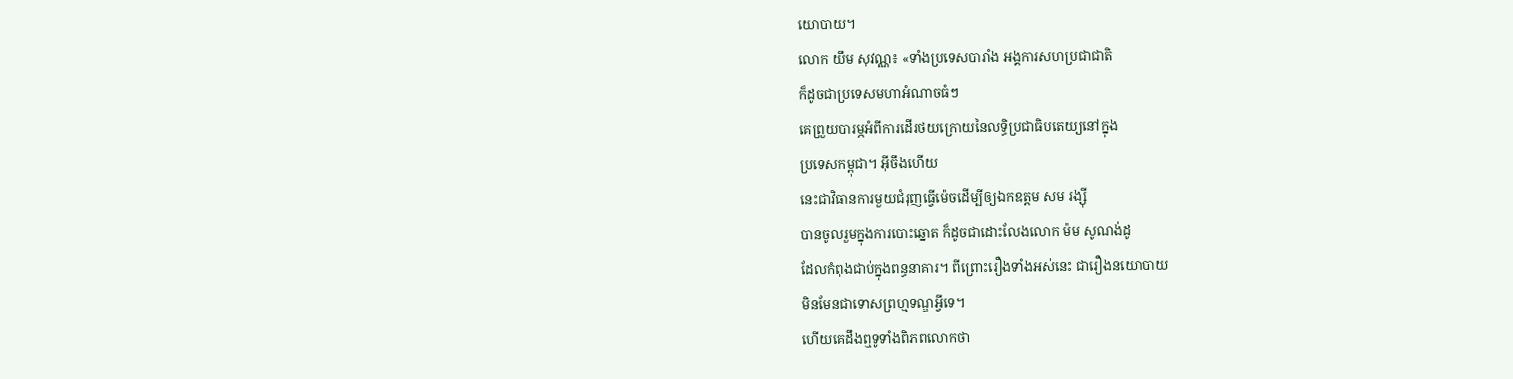យោបាយ។
លោក យឹម សុវណ្ណ៖ «ទាំងប្រទេសបារាំង អង្គការសហប្រជាជាតិ
ក៏ដូចជាប្រទេសមហាអំណាចធំៗ
គេព្រួយបារម្ភអំពីការដើរថយក្រោយនៃលទ្ធិប្រជាធិបតេយ្យនៅក្នុង
ប្រទេសកម្ពុជា។ អ៊ីចឹងហើយ
នេះជាវិធានការមួយជំរុញធ្វើម៉េចដើម្បីឲ្យឯកឧត្តម សម រង្ស៊ី
បានចូលរួមក្នុងការបោះឆ្នោត ក៏ដូចជាដោះលែងលោក ម៉ម សូណង់ដូ
ដែលកំពុងជាប់ក្នុងពន្ធនាគារ។ ពីព្រោះរឿងទាំងអស់នេះ ជារឿងនយោបាយ
មិនមែនជាទោសព្រហ្មទណ្ឌអ្វីទេ។
ហើយគេដឹងឮទូទាំងពិភពលោកថា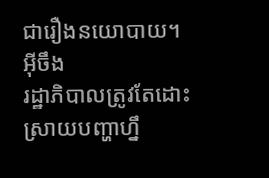ជារឿងនយោបាយ។ អ៊ីចឹង
រដ្ឋាភិបាលត្រូវតែដោះស្រាយបញ្ហាហ្នឹ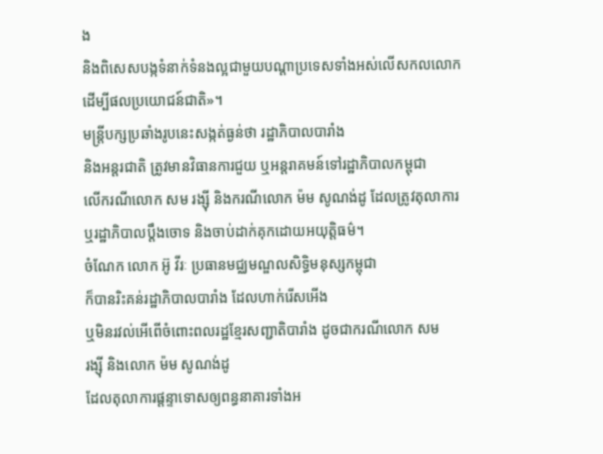ង
និងពិសេសបង្កទំនាក់ទំនងល្អជាមួយបណ្ដាប្រទេសទាំងអស់លើសកលលោក
ដើម្បីផលប្រយោជន៍ជាតិ»។
មន្ត្រីបក្សប្រឆាំងរូបនេះសង្កត់ធ្ងន់ថា រដ្ឋាភិបាលបារាំង
និងអន្តរជាតិ ត្រូវមានវិធានការជួយ ឬអន្តរាគមន៍ទៅរដ្ឋាភិបាលកម្ពុជា
លើករណីលោក សម រង្ស៊ី និងករណីលោក ម៉ម សូណង់ដូ ដែលត្រូវតុលាការ
ឬរដ្ឋាភិបាលប្ដឹងចោទ និងចាប់ដាក់គុកដោយអយុត្តិធម៌។
ចំណែក លោក អ៊ូ វីរៈ ប្រធានមជ្ឈមណ្ឌលសិទ្ធិមនុស្សកម្ពុជា
ក៏បានរិះគន់រដ្ឋាភិបាលបារាំង ដែលហាក់រើសអើង
ឬមិនរវល់អើពើចំពោះពលរដ្ឋខ្មែរសញ្ជាតិបារាំង ដូចជាករណីលោក សម
រង្ស៊ី និងលោក ម៉ម សូណង់ដូ
ដែលតុលាការផ្ដន្ទាទោសឲ្យពន្ធនាគារទាំងអ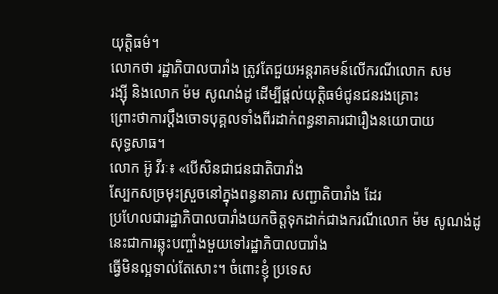យុត្តិធម៌។
លោកថា រដ្ឋាភិបាលបារាំង ត្រូវតែជួយអន្តរាគមន៍លើករណីលោក សម
រង្ស៊ី និងលោក ម៉ម សូណង់ដូ ដើម្បីផ្តល់យុត្តិធម៌ជូនជនរងគ្រោះ
ព្រោះថាការប្ដឹងចោទបុគ្គលទាំងពីរដាក់ពន្ធនាគារជារឿងនយោបាយ
សុទ្ធសាធ។
លោក អ៊ូ វីរៈ៖ «បើសិនជាជនជាតិបារាំង
ស្បែកសច្រមុះស្រួចនៅក្នុងពន្ធនាគារ សញ្ជាតិបារាំង ដែរ
ប្រហែលជារដ្ឋាភិបាលបារាំងយកចិត្តទុកដាក់ជាងករណីលោក ម៉ម សូណង់ដូ
នេះជាការឆ្លុះបញ្ចាំងមួយទៅរដ្ឋាភិបាលបារាំង
ធ្វើមិនល្អទាល់តែសោះ។ ចំពោះខ្ញុំ ប្រទេស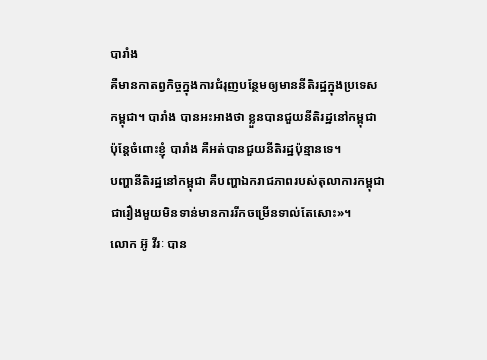បារាំង
គឺមានកាតព្វកិច្ចក្នុងការជំរុញបន្ថែមឲ្យមាននីតិរដ្ឋក្នុងប្រទេស
កម្ពុជា។ បារាំង បានអះអាងថា ខ្លួនបានជួយនីតិរដ្ឋនៅកម្ពុជា
ប៉ុន្តែចំពោះខ្ញុំ បារាំង គឺអត់បានជួយនីតិរដ្ឋប៉ុន្មានទេ។
បញ្ហានីតិរដ្ឋនៅកម្ពុជា គឺបញ្ហាឯករាជភាពរបស់តុលាការកម្ពុជា
ជារឿងមួយមិនទាន់មានការរីកចម្រើនទាល់តែសោះ»។
លោក អ៊ូ វីរៈ បាន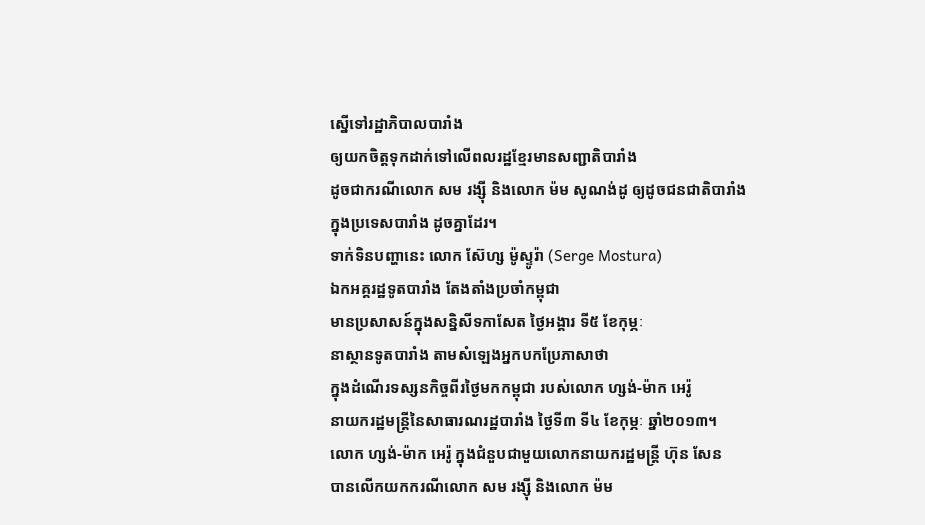ស្នើទៅរដ្ឋាភិបាលបារាំង
ឲ្យយកចិត្តទុកដាក់ទៅលើពលរដ្ឋខ្មែរមានសញ្ជាតិបារាំង
ដូចជាករណីលោក សម រង្ស៊ី និងលោក ម៉ម សូណង់ដូ ឲ្យដូចជនជាតិបារាំង
ក្នុងប្រទេសបារាំង ដូចគ្នាដែរ។
ទាក់ទិនបញ្ហានេះ លោក ស៊ែហ្ស ម៉ូស្ទូរ៉ា (Serge Mostura)
ឯកអគ្គរដ្ឋទូតបារាំង តែងតាំងប្រចាំកម្ពុជា
មានប្រសាសន៍ក្នុងសន្និសីទកាសែត ថ្ងៃអង្គារ ទី៥ ខែកុម្ភៈ
នាស្ថានទូតបារាំង តាមសំឡេងអ្នកបកប្រែភាសាថា
ក្នុងដំណើរទស្សនកិច្ចពីរថ្ងៃមកកម្ពុជា របស់លោក ហ្សង់-ម៉ាក អេរ៉ូ
នាយករដ្ឋមន្ត្រីនៃសាធារណរដ្ឋបារាំង ថ្ងៃទី៣ ទី៤ ខែកុម្ភៈ ឆ្នាំ២០១៣។
លោក ហ្សង់-ម៉ាក អេរ៉ូ ក្នុងជំនួបជាមួយលោកនាយករដ្ឋមន្ត្រី ហ៊ុន សែន
បានលើកយកករណីលោក សម រង្ស៊ី និងលោក ម៉ម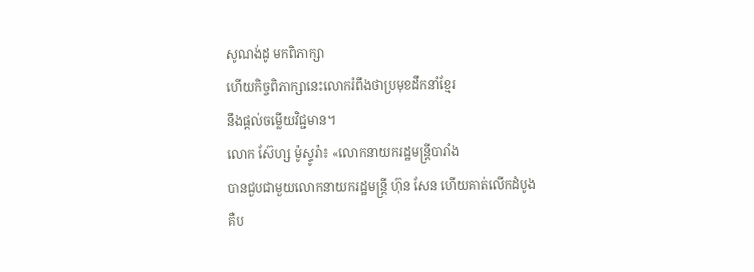សូណង់ដូ មកពិភាក្សា
ហើយកិច្ចពិភាក្សានេះលោករំពឹងថាប្រមុខដឹកនាំខ្មែរ
នឹងផ្តល់ចម្លើយវិជ្ជមាន។
លោក ស៊ែហ្ស ម៉ូស្ទូរ៉ា៖ «លោកនាយករដ្ឋមន្ត្រីបារាំង
បានជួបជាមួយលោកនាយករដ្ឋមន្ត្រី ហ៊ុន សែន ហើយគាត់លើកដំបូង
គឺប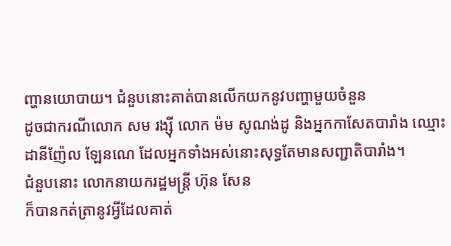ញ្ហានយោបាយ។ ជំនួបនោះគាត់បានលើកយកនូវបញ្ហាមួយចំនួន
ដូចជាករណីលោក សម រង្ស៊ី លោក ម៉ម សូណង់ដូ និងអ្នកកាសែតបារាំង ឈ្មោះ
ដានីញ៉ែល ឡែនណេ ដែលអ្នកទាំងអស់នោះសុទ្ធតែមានសញ្ជាតិបារាំង។
ជំនួបនោះ លោកនាយករដ្ឋមន្ត្រី ហ៊ុន សែន
ក៏បានកត់ត្រានូវអ្វីដែលគាត់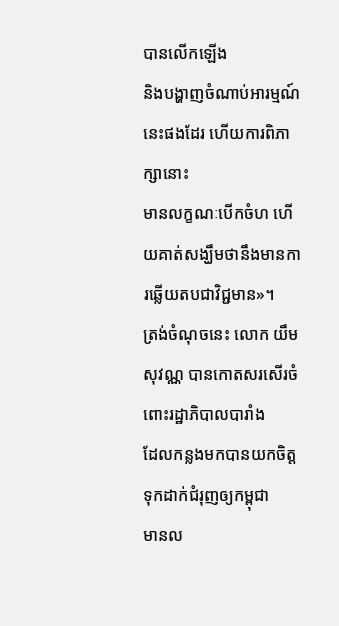បានលើកឡើង
និងបង្ហាញចំណាប់អារម្មណ៍នេះផងដែរ ហើយការពិភាក្សានោះ
មានលក្ខណៈបើកចំហ ហើយគាត់សង្ឃឹមថានឹងមានការឆ្លើយតបជាវិជ្ជមាន»។
ត្រង់ចំណុចនេះ លោក យឹម សុវណ្ណ បានកោតសរសើរចំពោះរដ្ឋាភិបាលបារាំង
ដែលកន្លងមកបានយកចិត្តទុកដាក់ជំរុញឲ្យកម្ពុជា
មានល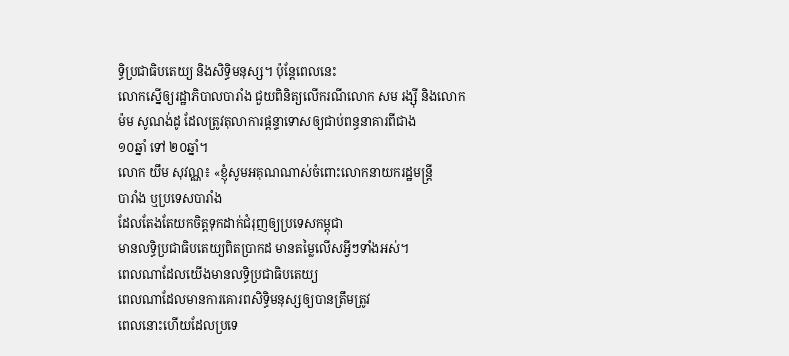ទ្ធិប្រជាធិបតេយ្យ និងសិទ្ធិមនុស្ស។ ប៉ុន្តែពេលនេះ
លោកស្នើឲ្យរដ្ឋាភិបាលបារាំង ជួយពិនិត្យលើករណីលោក សម រង្ស៊ី និងលោក
ម៉ម សូណង់ដូ ដែលត្រូវតុលាការផ្ដន្ទាទោសឲ្យជាប់ពន្ធនាគារពីជាង
១០ឆ្នាំ ទៅ ២០ឆ្នាំ។
លោក យឹម សុវណ្ណ៖ «ខ្ញុំសូមអគុណណាស់ចំពោះលោកនាយករដ្ឋមន្ត្រី
បារាំង ឬប្រទេសបារាំង
ដែលតែងតែយកចិត្តទុកដាក់ជំរុញឲ្យប្រទេសកម្ពុជា
មានលទ្ធិប្រជាធិបតេយ្យពិតប្រាកដ មានតម្លៃលើសអ្វីៗទាំងអស់។
ពេលណាដែលយើងមានលទ្ធិប្រជាធិបតេយ្យ
ពេលណាដែលមានការគោរពសិទ្ធិមនុស្សឲ្យបានត្រឹមត្រូវ
ពេលនោះហើយដែលប្រទេ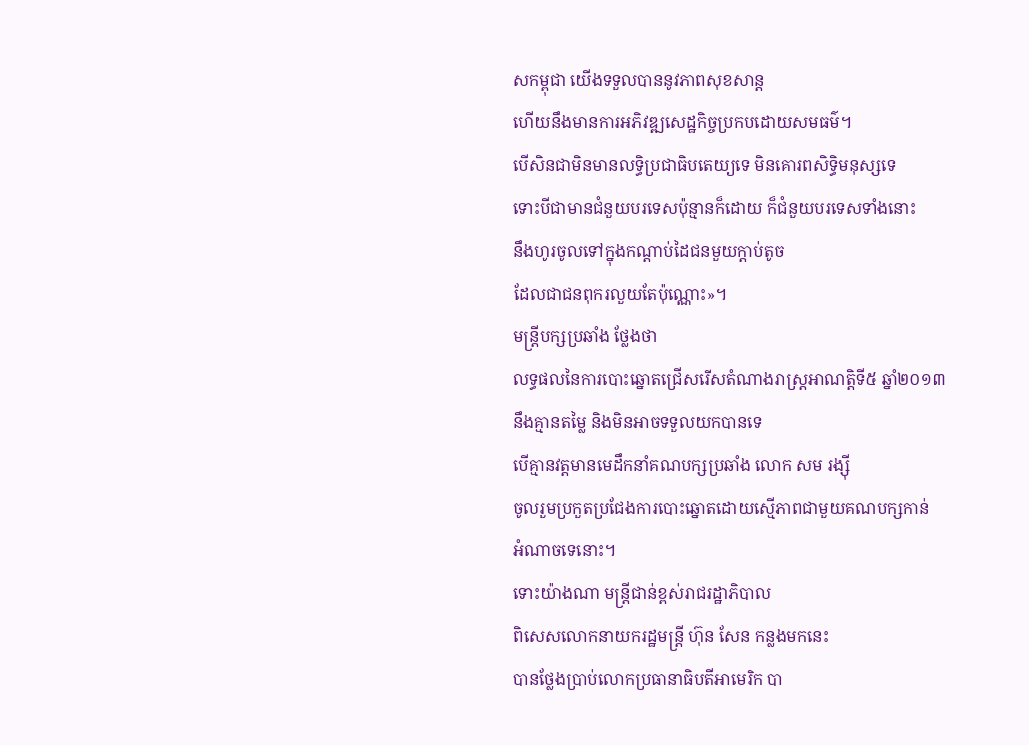សកម្ពុជា យើងទទួលបាននូវភាពសុខសាន្ត
ហើយនឹងមានការអភិវឌ្ឍសេដ្ឋកិច្ចប្រកបដោយសមធម៌។
បើសិនជាមិនមានលទ្ធិប្រជាធិបតេយ្យទេ មិនគោរពសិទ្ធិមនុស្សទេ
ទោះបីជាមានជំនួយបរទេសប៉ុន្មានក៏ដោយ ក៏ជំនួយបរទេសទាំងនោះ
នឹងហូរចូលទៅក្នុងកណ្ដាប់ដៃជនមួយក្តាប់តូច
ដែលជាជនពុករលួយតែប៉ុណ្ណោះ»។
មន្ត្រីបក្សប្រឆាំង ថ្លែងថា
លទ្ធផលនៃការបោះឆ្នោតជ្រើសរើសតំណាងរាស្ត្រអាណត្តិទី៥ ឆ្នាំ២០១៣
នឹងគ្មានតម្លៃ និងមិនអាចទទួលយកបានទេ
បើគ្មានវត្តមានមេដឹកនាំគណបក្សប្រឆាំង លោក សម រង្ស៊ី
ចូលរួមប្រកួតប្រជែងការបោះឆ្នោតដោយស្មើភាពជាមួយគណបក្សកាន់
អំណាចទេនោះ។
ទោះយ៉ាងណា មន្ត្រីជាន់ខ្ពស់រាជរដ្ឋាភិបាល
ពិសេសលោកនាយករដ្ឋមន្ត្រី ហ៊ុន សែន កន្លងមកនេះ
បានថ្លែងប្រាប់លោកប្រធានាធិបតីអាមេរិក បា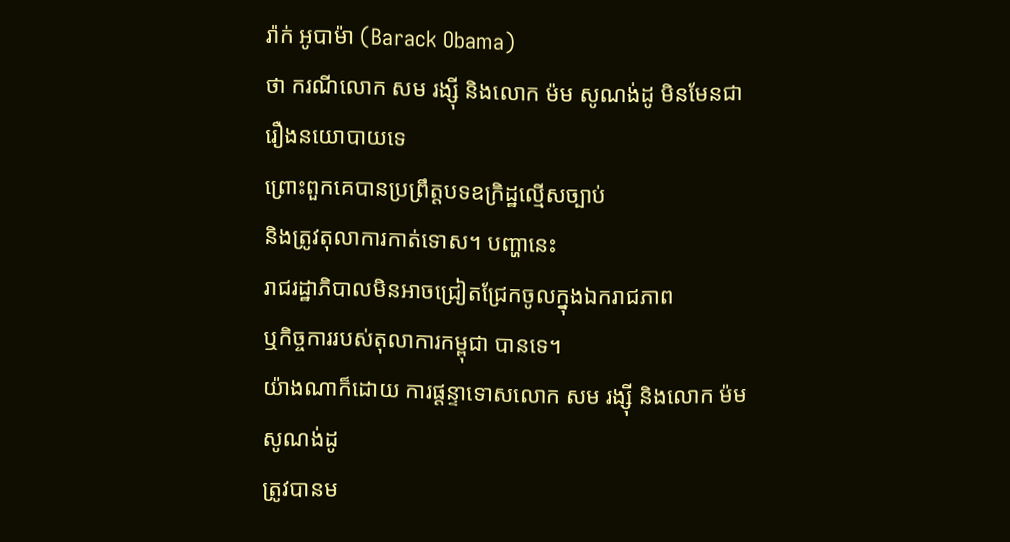រ៉ាក់ អូបាម៉ា (Barack Obama)
ថា ករណីលោក សម រង្ស៊ី និងលោក ម៉ម សូណង់ដូ មិនមែនជារឿងនយោបាយទេ
ព្រោះពួកគេបានប្រព្រឹត្តបទឧក្រិដ្ឋល្មើសច្បាប់
និងត្រូវតុលាការកាត់ទោស។ បញ្ហានេះ
រាជរដ្ឋាភិបាលមិនអាចជ្រៀតជ្រែកចូលក្នុងឯករាជភាព
ឬកិច្ចការរបស់តុលាការកម្ពុជា បានទេ។
យ៉ាងណាក៏ដោយ ការផ្ដន្ទាទោសលោក សម រង្ស៊ី និងលោក ម៉ម សូណង់ដូ
ត្រូវបានម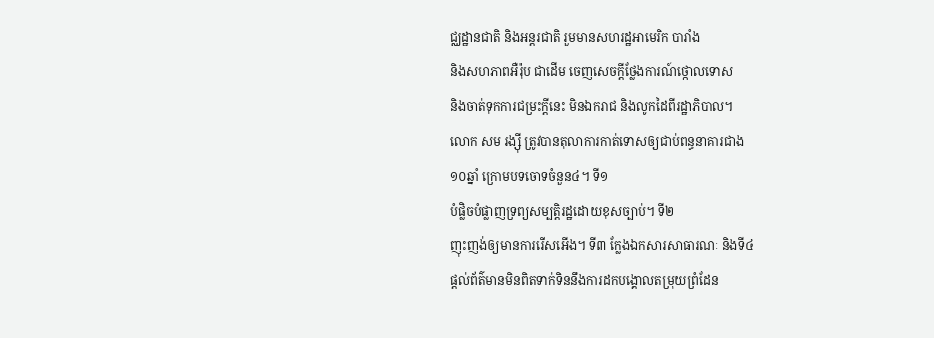ជ្ឈដ្ឋានជាតិ និងអន្តរជាតិ រួមមានសហរដ្ឋអាមេរិក បារាំង
និងសហភាពអឺរ៉ុប ជាដើម ចេញសេចក្តីថ្លែងការណ៍ថ្កោលទោស
និងចាត់ទុកការជម្រះក្តីនេះ មិនឯករាជ និងលូកដៃពីរដ្ឋាភិបាល។
លោក សម រង្ស៊ី ត្រូវបានតុលាការកាត់ទោសឲ្យជាប់ពន្ធនាគារជាង
១០ឆ្នាំ ក្រោមបទចោទចំនួន៤។ ទី១
បំផ្លិចបំផ្លាញទ្រព្យសម្បត្តិរដ្ឋដោយខុសច្បាប់។ ទី២
ញុះញង់ឲ្យមានការរើសអើង។ ទី៣ ក្លែងឯកសារសាធារណៈ និងទី៤
ផ្ដល់ព័ត៌មានមិនពិតទាក់ទិននឹងការដកបង្គោលតម្រុយព្រំដែន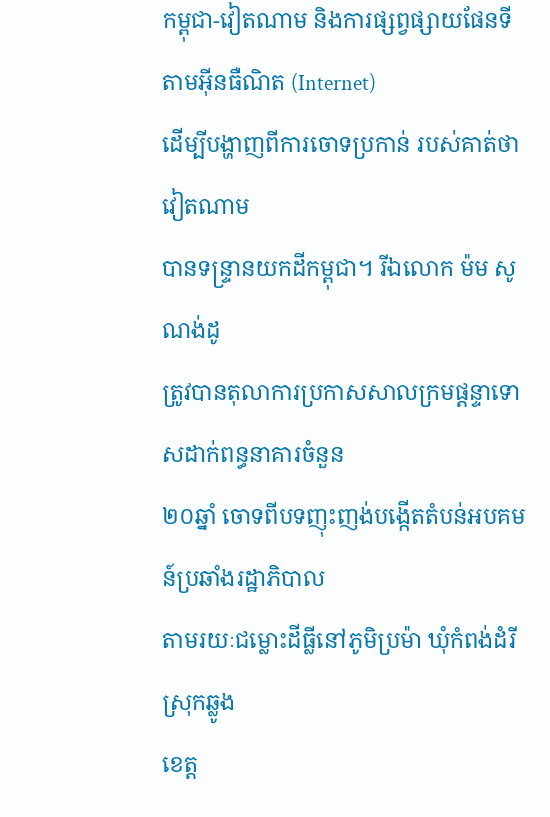កម្ពុជា-វៀតណាម និងការផ្សព្វផ្សាយផែនទីតាមអ៊ីនធឺណិត (Internet)
ដើម្បីបង្ហាញពីការចោទប្រកាន់ របស់គាត់ថា វៀតណាម
បានទន្ទ្រានយកដីកម្ពុជា។ រីឯលោក ម៉ម សូណង់ដូ
ត្រូវបានតុលាការប្រកាសសាលក្រមផ្ដន្ទាទោសដាក់ពន្ធនាគារចំនួន
២០ឆ្នាំ ចោទពីបទញុះញង់បង្កើតតំបន់អបគមន៍ប្រឆាំងរដ្ឋាភិបាល
តាមរយៈជម្លោះដីធ្លីនៅភូមិប្រម៉ា ឃុំកំពង់ដំរី ស្រុកឆ្លូង
ខេត្ត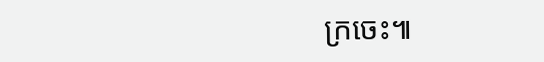ក្រចេះ៕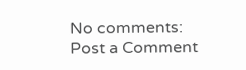No comments:
Post a Comment